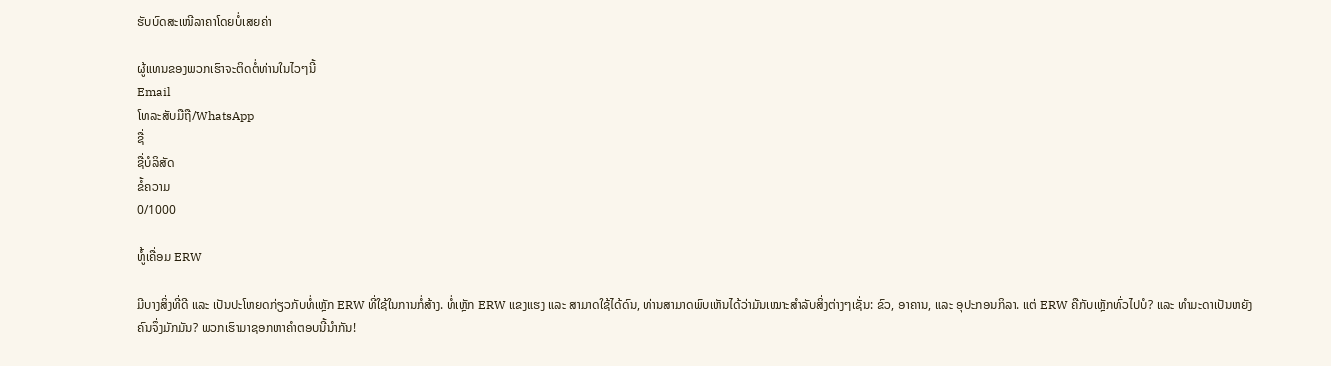ຮັບບົດສະເໜີລາຄາໂດຍບໍ່ເສຍຄ່າ

ຜູ້ແທນຂອງພວກເຮົາຈະຕິດຕໍ່ທ່ານໃນໄວໆນີ້
Email
ໂທລະສັບມືຖື/WhatsApp
ຊື່
ຊື່ບໍລິສັດ
ຂໍ້ຄວາມ
0/1000

ທໍູ້ເຄື່ອມ ERW

ມີບາງສິ່ງທີ່ດີ ແລະ ເປັນປະໂຫຍດກ່ຽວກັບທໍ່ເຫຼັກ ERW ທີ່ໃຊ້ໃນການກໍ່ສ້າງ. ທໍ່ເຫຼັກ ERW ແຂງແຮງ ແລະ ສາມາດໃຊ້ໄດ້ດົນ, ທ່ານສາມາດພົບເຫັນໄດ້ວ່າມັນເໝາະສຳລັບສິ່ງຕ່າງໆເຊັ່ນ: ຂົວ, ອາຄານ, ແລະ ອຸປະກອນກິລາ. ແຕ່ ERW ຄືກັບເຫຼັກທົ່ວໄປບໍ? ແລະ ທຳມະດາເປັນຫຍັງຄົນຈຶ່ງມັກມັນ? ພວກເຮົາມາຊອກຫາຄຳຕອບນີ້ນຳກັນ!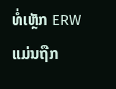ທໍ່ເຫຼັກ ERW ແມ່ນຖືກ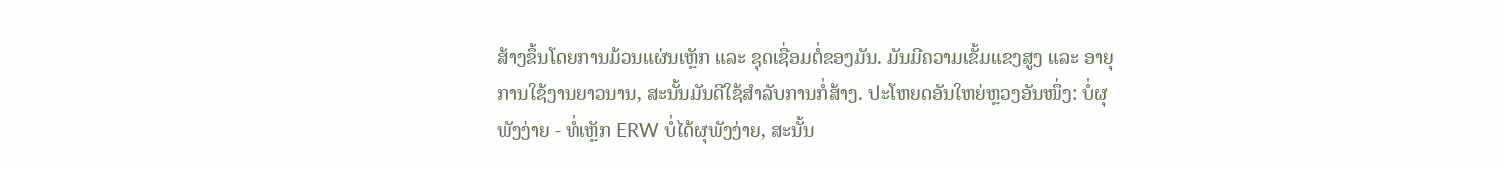ສ້າງຂຶ້ນໂດຍການມ້ວນແຜ່ນເຫຼັກ ແລະ ຊຸດເຊື່ອມຕໍ່ຂອງມັນ. ມັນມີຄວາມເຂັ້ມແຂງສູງ ແລະ ອາຍຸການໃຊ້ງານຍາວນານ, ສະນັ້ນມັນດີໃຊ້ສຳລັບການກໍ່ສ້າງ. ປະໂຫຍດອັນໃຫຍ່ຫຼວງອັນໜຶ່ງ: ບໍ່ຜຸພັງງ່າຍ - ທໍ່ເຫຼັກ ERW ບໍ່ໄດ້ຜຸພັງງ່າຍ, ສະນັ້ນ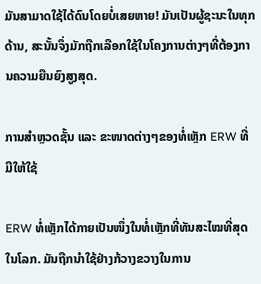ມັນສາມາດໃຊ້ໄດ້ດົນໂດຍບໍ່ເສຍຫາຍ! ມັນເປັນຜູ້ຊະນະໃນທຸກດ້ານ, ສະນັ້ນຈຶ່ງມັກຖືກເລືອກໃຊ້ໃນໂຄງການຕ່າງໆທີ່ຕ້ອງການຄວາມຍືນຍົງສູງສຸດ.

ການສຳຫຼວດຊັ້ນ ແລະ ຂະໜາດຕ່າງໆຂອງທໍ່ເຫຼັກ ERW ທີ່ມີໃຫ້ໃຊ້

ERW ທໍ່ເຫຼັກໄດ້ກາຍເປັນໜຶ່ງໃນທໍ່ເຫຼັກທີ່ທັນສະໄໝທີ່ສຸດໃນໂລກ. ມັນຖືກນຳໃຊ້ຢ່າງກ້ວາງຂວາງໃນການ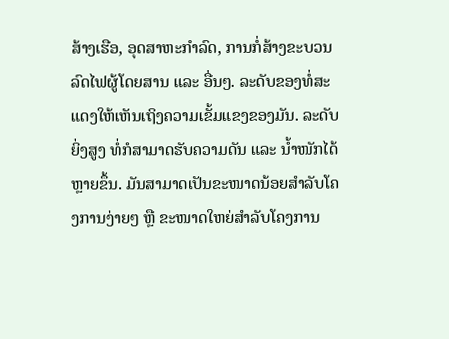ສ້າງເຮືອ, ອຸດສາຫະກຳລົດ, ການກໍ່ສ້າງຂະບວນລົດໄຟຜູ້ໂດຍສານ ແລະ ອື່ນໆ. ລະດັບຂອງທໍ່ສະແດງໃຫ້ເຫັນເຖິງຄວາມເຂັ້ມແຂງຂອງມັນ. ລະດັບຍິ່ງສູງ ທໍ່ກໍສາມາດຮັບຄວາມດັນ ແລະ ນ້ຳໜັກໄດ້ຫຼາຍຂຶ້ນ. ມັນສາມາດເປັນຂະໜາດນ້ອຍສຳລັບໂຄງການງ່າຍໆ ຫຼື ຂະໜາດໃຫຍ່ສຳລັບໂຄງການ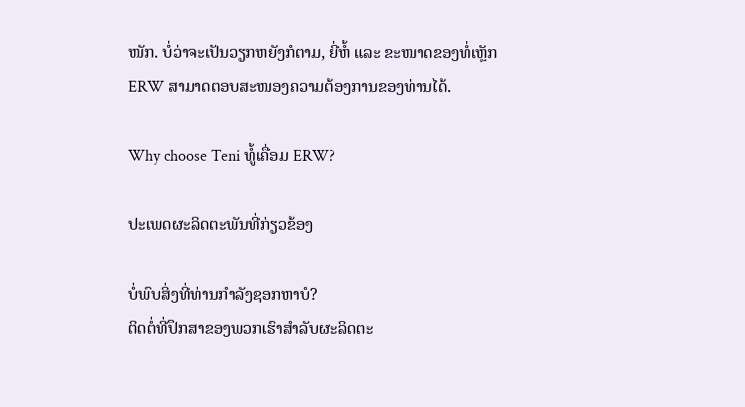ໜັກ. ບໍ່ວ່າຈະເປັນວຽກຫຍັງກໍຕາມ, ຍີ່ຫໍ້ ແລະ ຂະໜາດຂອງທໍ່ເຫຼັກ ERW ສາມາດຕອບສະໜອງຄວາມຕ້ອງການຂອງທ່ານໄດ້.

Why choose Teni ທໍູ້ເຄື່ອມ ERW?

ປະເພດຜະລິດຕະພັນທີ່ກ່ຽວຂ້ອງ

ບໍ່ພົບສິ່ງທີ່ທ່ານກໍາລັງຊອກຫາບໍ?
ຕິດຕໍ່ທີ່ປຶກສາຂອງພວກເຮົາສໍາລັບຜະລິດຕະ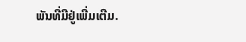ພັນທີ່ມີຢູ່ເພີ່ມເຕີມ.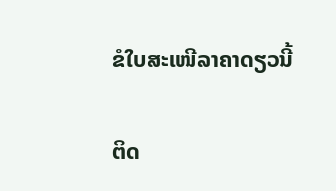ຂໍໃບສະເໜີລາຄາດຽວນີ້

ຕິດ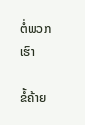ຕໍ່ພວກເຮົາ

ຂໍ້ຄ້າຍ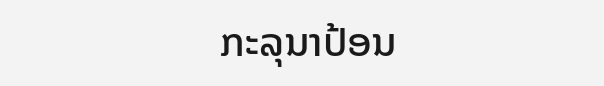ກະລຸນາປ້ອນ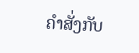ຄຳສັ່ງກັບ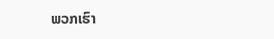ພວກເຮົາ